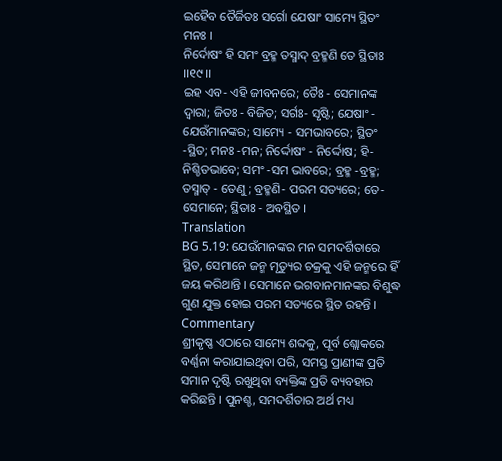ଇହୈବ ତୈର୍ଜିତଃ ସର୍ଗୋ ଯେଷାଂ ସାମ୍ୟେ ସ୍ଥିତଂ ମନଃ ।
ନିର୍ଦୋଷଂ ହି ସମଂ ବ୍ରହ୍ମ ତସ୍ମାଦ୍ ବ୍ରହ୍ମଣି ତେ ସ୍ଥିତାଃ ।।୧୯।।
ଇହ ଏବ- ଏହି ଜୀବନରେ; ତୈଃ - ସେମାନଙ୍କ ଦ୍ୱାରା; ଜିତଃ - ବିଜିତ; ସର୍ଗଃ- ସୃଷ୍ଟି; ଯେଷାଂ - ଯେଉଁମାନଙ୍କର; ସାମ୍ୟେ - ସମଭାବରେ; ସ୍ଥିତଂ -ସ୍ଥିତ; ମନଃ -ମନ; ନିର୍ଦ୍ଦୋଷଂ - ନିର୍ଦ୍ଦୋଷ; ହି-ନିଶ୍ଚିତଭାବେ; ସମଂ -ସମ ଭାବରେ; ବ୍ରହ୍ମ -ବ୍ରହ୍ମ; ତସ୍ମାତ୍ - ତେଣୁ; ବ୍ରହ୍ମଣି- ପରମ ସତ୍ୟରେ; ତେ-ସେମାନେ; ସ୍ଥିତାଃ - ଅବସ୍ଥିତ ।
Translation
BG 5.19: ଯେଉଁମାନଙ୍କର ମନ ସମଦର୍ଶିତାରେ ସ୍ଥିତ, ସେମାନେ ଜନ୍ମ ମୃତ୍ୟୁର ଚକ୍ରକୁ ଏହି ଜନ୍ମରେ ହିଁ ଜୟ କରିଥାନ୍ତି । ସେମାନେ ଭଗବାନମାନଙ୍କର ବିଶୁଦ୍ଧ ଗୁଣ ଯୁକ୍ତ ହୋଇ ପରମ ସତ୍ୟରେ ସ୍ଥିତ ରହନ୍ତି ।
Commentary
ଶ୍ରୀକୃଷ୍ଣ ଏଠାରେ ସାମ୍ୟେ ଶବ୍ଦକୁ, ପୂର୍ବ ଶ୍ଲୋକରେ ବର୍ଣ୍ଣନା କରାଯାଇଥିବା ପରି, ସମସ୍ତ ପ୍ରାଣୀଙ୍କ ପ୍ରତି ସମାନ ଦୃଷ୍ଟି ରଖୁଥିବା ବ୍ୟକ୍ତିଙ୍କ ପ୍ରତି ବ୍ୟବହାର କରିଛନ୍ତି । ପୁନଶ୍ଚ, ସମଦର୍ଶିତାର ଅର୍ଥ ମଧ୍ୟ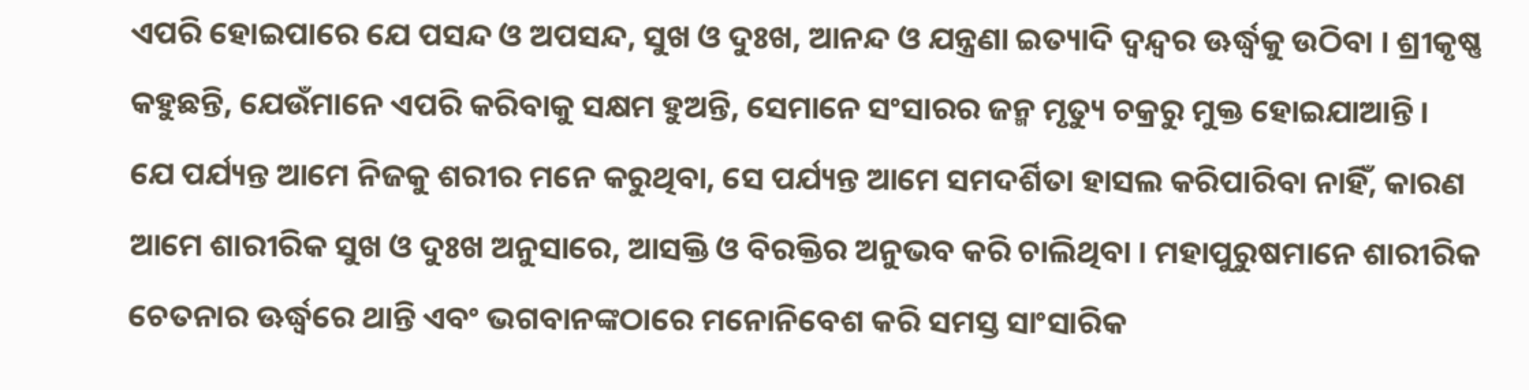ଏପରି ହୋଇପାରେ ଯେ ପସନ୍ଦ ଓ ଅପସନ୍ଦ, ସୁଖ ଓ ଦୁଃଖ, ଆନନ୍ଦ ଓ ଯନ୍ତ୍ରଣା ଇତ୍ୟାଦି ଦ୍ୱନ୍ଦ୍ୱର ଊର୍ଦ୍ଧ୍ୱକୁ ଉଠିବା । ଶ୍ରୀକୃଷ୍ଣ କହୁଛନ୍ତି, ଯେଉଁମାନେ ଏପରି କରିବାକୁ ସକ୍ଷମ ହୁଅନ୍ତି, ସେମାନେ ସଂସାରର ଜନ୍ମ ମୃତ୍ୟୁ ଚକ୍ରରୁ ମୁକ୍ତ ହୋଇଯାଆନ୍ତି ।
ଯେ ପର୍ଯ୍ୟନ୍ତ ଆମେ ନିଜକୁ ଶରୀର ମନେ କରୁଥିବା, ସେ ପର୍ଯ୍ୟନ୍ତ ଆମେ ସମଦର୍ଶିତା ହାସଲ କରିପାରିବା ନାହିଁ, କାରଣ ଆମେ ଶାରୀରିକ ସୁଖ ଓ ଦୁଃଖ ଅନୁସାରେ, ଆସକ୍ତି ଓ ବିରକ୍ତିର ଅନୁଭବ କରି ଚାଲିଥିବା । ମହାପୁରୁଷମାନେ ଶାରୀରିକ ଚେତନାର ଊର୍ଦ୍ଧ୍ୱରେ ଥାନ୍ତି ଏବଂ ଭଗବାନଙ୍କଠାରେ ମନୋନିବେଶ କରି ସମସ୍ତ ସାଂସାରିକ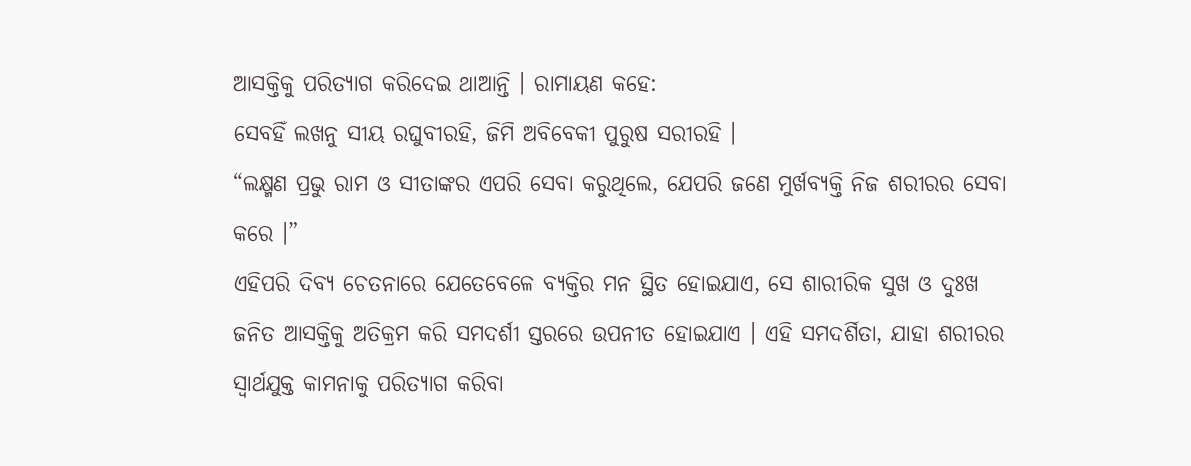ଆସକ୍ତିକୁ ପରିତ୍ୟାଗ କରିଦେଇ ଥାଆନ୍ତି । ରାମାୟଣ କହେ:
ସେବହିଁ ଲଖନୁ ସୀୟ ରଘୁବୀରହି, ଜିମି ଅବିବେକୀ ପୁରୁଷ ସରୀରହି ।
“ଲକ୍ଷ୍ମଣ ପ୍ରଭୁ ରାମ ଓ ସୀତାଙ୍କର ଏପରି ସେବା କରୁଥିଲେ, ଯେପରି ଜଣେ ମୁର୍ଖବ୍ୟକ୍ତି ନିଜ ଶରୀରର ସେବା କରେ ।”
ଏହିପରି ଦିବ୍ୟ ଚେତନାରେ ଯେତେବେଳେ ବ୍ୟକ୍ତିର ମନ ସ୍ଥିତ ହୋଇଯାଏ, ସେ ଶାରୀରିକ ସୁଖ ଓ ଦୁଃଖ ଜନିତ ଆସକ୍ତିକୁ ଅତିକ୍ରମ କରି ସମଦର୍ଶୀ ସ୍ତରରେ ଉପନୀତ ହୋଇଯାଏ । ଏହି ସମଦର୍ଶିତା, ଯାହା ଶରୀରର ସ୍ୱାର୍ଥଯୁକ୍ତ କାମନାକୁ ପରିତ୍ୟାଗ କରିବା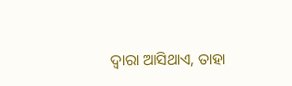ଦ୍ୱାରା ଆସିଥାଏ, ତାହା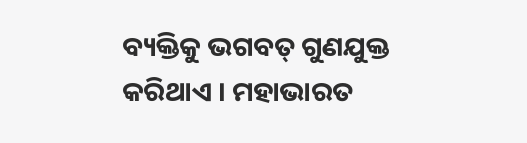ବ୍ୟକ୍ତିକୁ ଭଗବତ୍ ଗୁଣଯୁକ୍ତ କରିଥାଏ । ମହାଭାରତ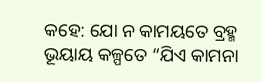କହେ: ଯୋ ନ କାମୟତେ ବ୍ରହ୍ମ ଭୂୟାୟ କଳ୍ପତେ “ଯିଏ କାମନା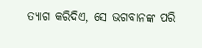ତ୍ୟାଗ କରିଦିଏ, ସେ ଭଗବାନଙ୍କ ପରି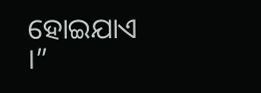ହୋଇଯାଏ ।”